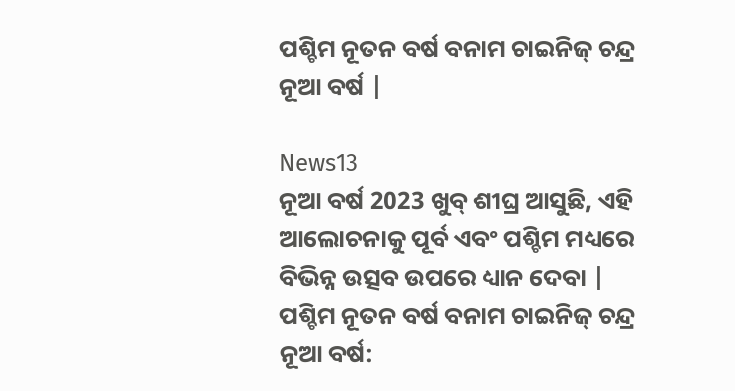ପଶ୍ଚିମ ନୂତନ ବର୍ଷ ବନାମ ଚାଇନିଜ୍ ଚନ୍ଦ୍ର ନୂଆ ବର୍ଷ |

News13
ନୂଆ ବର୍ଷ 2023 ଖୁବ୍ ଶୀଘ୍ର ଆସୁଛି, ଏହି ଆଲୋଚନାକୁ ପୂର୍ବ ଏବଂ ପଶ୍ଚିମ ମଧ୍ୟରେ ବିଭିନ୍ନ ଉତ୍ସବ ଉପରେ ଧ୍ୟାନ ଦେବା |
ପଶ୍ଚିମ ନୂତନ ବର୍ଷ ବନାମ ଚାଇନିଜ୍ ଚନ୍ଦ୍ର ନୂଆ ବର୍ଷ: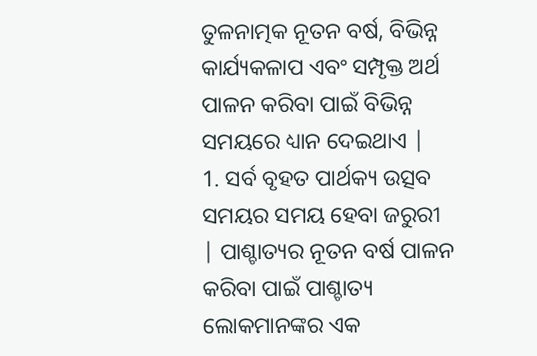ତୁଳନାତ୍ମକ ନୂତନ ବର୍ଷ, ବିଭିନ୍ନ କାର୍ଯ୍ୟକଳାପ ଏବଂ ସମ୍ପୃକ୍ତ ଅର୍ଥ ପାଳନ କରିବା ପାଇଁ ବିଭିନ୍ନ ସମୟରେ ଧ୍ୟାନ ଦେଇଥାଏ |
1. ସର୍ବ ବୃହତ ପାର୍ଥକ୍ୟ ଉତ୍ସବ ସମୟର ସମୟ ହେବା ଜରୁରୀ | ପାଶ୍ଚାତ୍ୟର ନୂତନ ବର୍ଷ ପାଳନ କରିବା ପାଇଁ ପାଶ୍ଚାତ୍ୟ ଲୋକମାନଙ୍କର ଏକ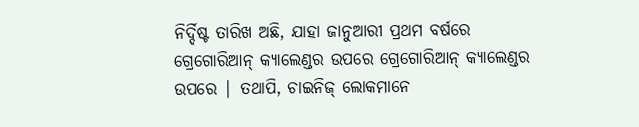ନିର୍ଦ୍ଦିଷ୍ଟ ତାରିଖ ଅଛି, ଯାହା ଜାନୁଆରୀ ପ୍ରଥମ ବର୍ଷରେ ଗ୍ରେଗୋରିଆନ୍ କ୍ୟାଲେଣ୍ଡର ଉପରେ ଗ୍ରେଗୋରିଆନ୍ କ୍ୟାଲେଣ୍ଡର ଉପରେ | ତଥାପି, ଚାଇନିଜ୍ ଲୋକମାନେ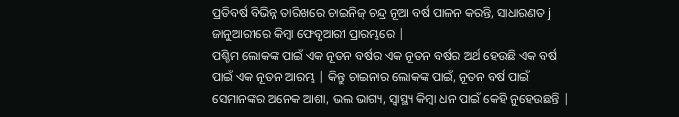ପ୍ରତିବର୍ଷ ବିଭିନ୍ନ ତାରିଖରେ ଚାଇନିଜ୍ ଚନ୍ଦ୍ର ନୂଆ ବର୍ଷ ପାଳନ କରନ୍ତି, ସାଧାରଣତ j ଜାନୁଆରୀରେ କିମ୍ବା ଫେବୃଆରୀ ପ୍ରାରମ୍ଭରେ |
ପଶ୍ଚିମ ଲୋକଙ୍କ ପାଇଁ ଏକ ନୂତନ ବର୍ଷର ଏକ ନୂତନ ବର୍ଷର ଅର୍ଥ ହେଉଛି ଏକ ବର୍ଷ ପାଇଁ ଏକ ନୂତନ ଆରମ୍ଭ | କିନ୍ତୁ ଚାଇନାର ଲୋକଙ୍କ ପାଇଁ, ନୂତନ ବର୍ଷ ପାଇଁ ସେମାନଙ୍କର ଅନେକ ଆଶା, ଭଲ ଭାଗ୍ୟ, ସ୍ୱାସ୍ଥ୍ୟ କିମ୍ବା ଧନ ପାଇଁ କେହି ନୁହେଉଛନ୍ତି |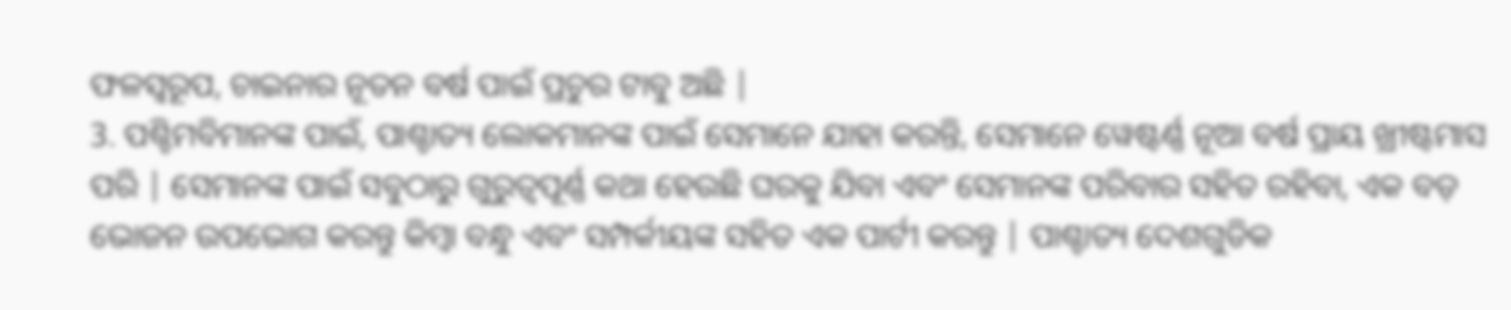ଫଳସ୍ୱରୂପ, ଚାଇନାର ନୂତନ ବର୍ଷ ପାଇଁ ପ୍ରଚୁର ଟାବୁ ଅଛି |
3. ପଶ୍ଚିମବିମାନଙ୍କ ପାଇଁ, ପାଶ୍ଚାତ୍ୟ ଲୋକମାନଙ୍କ ପାଇଁ ସେମାନେ ଯାହା କରନ୍ତି, ସେମାନେ ୱେଷ୍ଟର୍ଣ୍ଣ ନୂଆ ବର୍ଷ ପ୍ରାୟ ଖ୍ରୀଷ୍ଟମାସ ପରି | ସେମାନଙ୍କ ପାଇଁ ସବୁଠାରୁ ଗୁରୁତ୍ୱପୂର୍ଣ୍ଣ କଥା ହେଉଛି ଘରକୁ ଯିବା ଏବଂ ସେମାନଙ୍କ ପରିବାର ସହିତ ରହିବା, ଏକ ବଡ଼ ଭୋଜନ ଉପଭୋଗ କରନ୍ତୁ କିମ୍ବା ବନ୍ଧୁ ଏବଂ ସମ୍ପର୍କୀୟଙ୍କ ସହିତ ଏକ ପାର୍ଟୀ କରନ୍ତୁ | ପାଶ୍ଚାତ୍ୟ ଦେଶଗୁଡିକ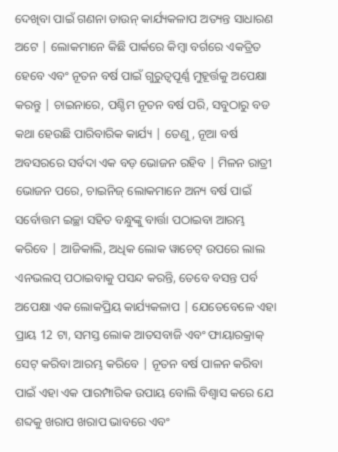ଦେଖିବା ପାଇଁ ଗଣନା ଡାଉନ୍ କାର୍ଯ୍ୟକଳାପ ଅତ୍ୟନ୍ତ ସାଧାରଣ ଅଟେ | ଲୋକମାନେ କିଛି ପାର୍କରେ କିମ୍ବା ବର୍ଗରେ ଏକତ୍ରିତ ହେବେ ଏବଂ ନୂତନ ବର୍ଷ ପାଇଁ ଗୁରୁତ୍ୱପୂର୍ଣ୍ଣ ମୁହୂର୍ତ୍ତକୁ ଅପେକ୍ଷା କରନ୍ତୁ | ଚାଇନାରେ, ପଶ୍ଚିମ ନୂତନ ବର୍ଷ ପରି, ସବୁଠାରୁ ବଡ କଥା ହେଉଛି ପାରିବାରିକ କାର୍ଯ୍ୟ | ତେଣୁ, ନୂଆ ବର୍ଷ ଅବସରରେ ସର୍ବଦା ଏକ ବଡ଼ ଭୋଜନ ରହିବ | ମିଳନ ରାତ୍ରୀ ଭୋଜନ ପରେ, ଚାଇନିଜ୍ ଲୋକମାନେ ଅନ୍ୟ ବର୍ଷ ପାଇଁ ସର୍ବୋତ୍ତମ ଇଚ୍ଛା ସହିତ ବନ୍ଧୁଙ୍କୁ ବାର୍ତ୍ତା ପଠାଇବା ଆରମ୍ଭ କରିବେ | ଆଜିକାଲି, ଅଧିକ ଲୋକ ୱାଚେଟ୍ ଉପରେ ଲାଲ ଏନଭଲପ୍ ପଠାଇବାକୁ ପସନ୍ଦ କରନ୍ତି, ତେବେ ବସନ୍ତ ପର୍ବ ଅପେକ୍ଷା ଏକ ଲୋକପ୍ରିୟ କାର୍ଯ୍ୟକଳାପ | ଯେତେବେଳେ ଏହା ପ୍ରାୟ 12 ଟା, ସମସ୍ତ ଲୋକ ଆତସବାଜି ଏବଂ ଫାୟାରକ୍ରାକ୍ ସେଟ୍ କରିବା ଆରମ୍ଭ କରିବେ | ନୂତନ ବର୍ଷ ପାଳନ କରିବା ପାଇଁ ଏହା ଏକ ପାରମ୍ପାରିକ ଉପାୟ ବୋଲି ବିଶ୍ୱାସ କରେ ଯେ ଶବ୍ଦକୁ ଖରାପ ଖରାପ ଭାବରେ ଏବଂ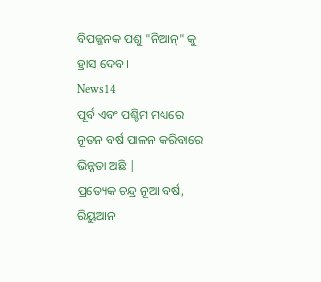ବିପଜ୍ଜନକ ପଶୁ "ନିଆନ୍" କୁ ହ୍ରାସ ଦେବ।
News14
ପୂର୍ବ ଏବଂ ପଶ୍ଚିମ ମଧ୍ୟରେ ନୂତନ ବର୍ଷ ପାଳନ କରିବାରେ ଭିନ୍ନତା ଅଛି |
ପ୍ରତ୍ୟେକ ଚନ୍ଦ୍ର ନୂଆ ବର୍ଷ, ରିୟୁଆନ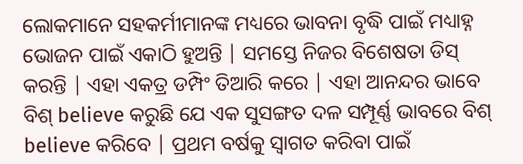ଲୋକମାନେ ସହକର୍ମୀମାନଙ୍କ ମଧ୍ୟରେ ଭାବନା ବୃଦ୍ଧି ପାଇଁ ମଧ୍ୟାହ୍ନ ଭୋଜନ ପାଇଁ ଏକାଠି ହୁଅନ୍ତି | ସମସ୍ତେ ନିଜର ବିଶେଷତା ଡିସ୍ କରନ୍ତି | ଏହା ଏକତ୍ର ଡମ୍ପିଂ ତିଆରି କରେ | ଏହା ଆନନ୍ଦର ଭାବେ ବିଶ୍ believe କରୁଛି ଯେ ଏକ ସୁସଙ୍ଗତ ଦଳ ସମ୍ପୂର୍ଣ୍ଣ ଭାବରେ ବିଶ୍ believe କରିବେ | ପ୍ରଥମ ବର୍ଷକୁ ସ୍ୱାଗତ କରିବା ପାଇଁ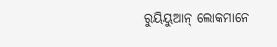ରୁୟିୟୁଆନ୍ ଲୋକମାନେ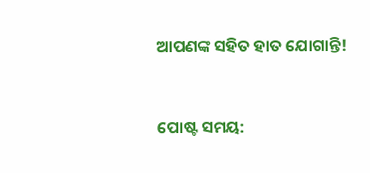ଆପଣଙ୍କ ସହିତ ହାତ ଯୋଗାନ୍ତି!


ପୋଷ୍ଟ ସମୟ: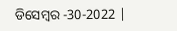ଡିସେମ୍ବର -30-2022 |